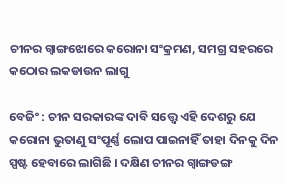ଚୀନର ଗ୍ବାଙ୍ଗଝୋରେ କରୋନା ସଂକ୍ରମଣ, ସମଗ୍ର ସହରରେ କଠୋର ଲକଡାଉନ ଲାଗୁ

ବେଜିଂ : ଚୀନ ସରକାରଙ୍କ ଦାବି ସତ୍ତ୍ବେ ଏହି ଦେଶରୁ ଯେ କରୋନା ଭୁତାଣୁ ସଂପୂର୍ଣ୍ଣ ଲୋପ ପାଇନାହିଁ ତାହା ଦିନକୁ ଦିନ ସ୍ପଷ୍ଟ ହେବାରେ ଲାଗିଛି । ଦକ୍ଷିଣ ଚୀନର ଗ୍ବାଙ୍ଗଡଙ୍ଗ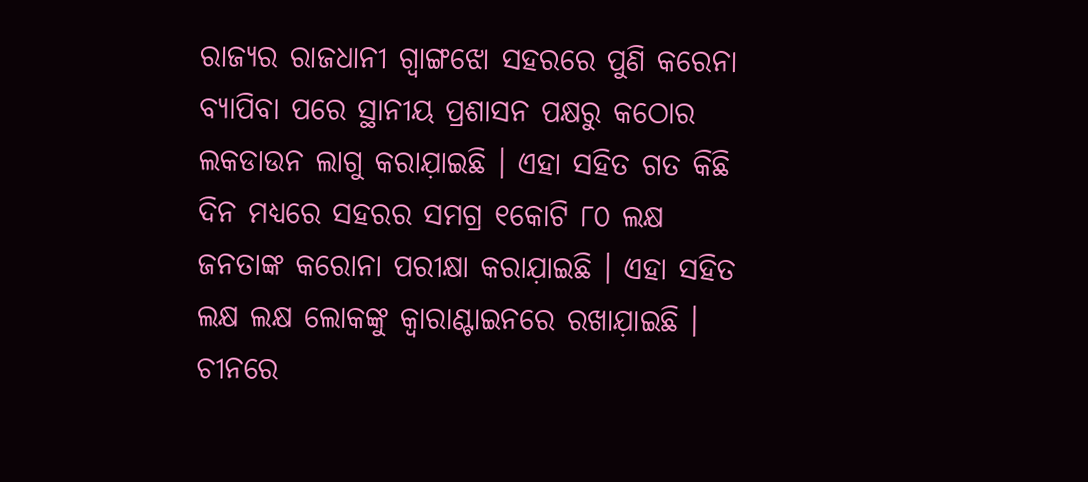ରାଜ୍ୟର ରାଜଧାନୀ ଗ୍ବାଙ୍ଗଝୋ ସହରରେ ପୁଣି କରେନା ବ୍ୟାପିବା ପରେ ସ୍ଥାନୀୟ ପ୍ରଶାସନ ପକ୍ଷରୁ କଠୋର ଲକଡାଉନ ଲାଗୁ କରାଯ଼ାଇଛି । ଏହା ସହିତ ଗତ କିଛି ଦିନ ମଧ୍ୟରେ ସହରର ସମଗ୍ର ୧କୋଟି ୮୦ ଲକ୍ଷ ଜନତାଙ୍କ କରୋନା ପରୀକ୍ଷା କରାଯ଼ାଇଛି । ଏହା ସହିତ ଲକ୍ଷ ଲକ୍ଷ ଲୋକଙ୍କୁ କ୍ବାରାଣ୍ଟାଇନରେ ରଖାଯ଼ାଇଛି । ଚୀନରେ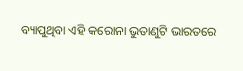ବ୍ୟାପୁଥିବା ଏହି କରୋନା ଭୁତାଣୁଟି ଭାରତରେ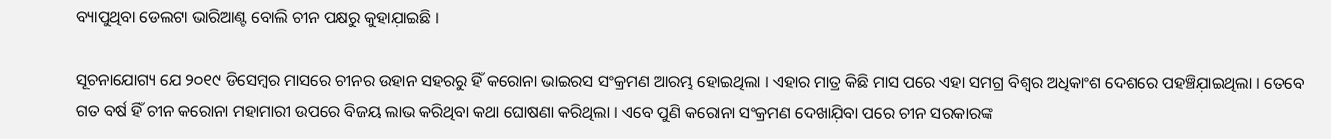ବ୍ୟାପୁଥିବା ଡେଲଟା ଭାରିଆଣ୍ଟ ବୋଲି ଚୀନ ପକ୍ଷରୁ କୁହାଯ଼ାଇଛି ।

ସୂଚନାଯୋଗ୍ୟ ଯେ ୨୦୧୯ ଡିସେମ୍ବର ମାସରେ ଚୀନର ଉହାନ ସହରରୁ ହିଁ କରୋନା ଭାଇରସ ସଂକ୍ରମଣ ଆରମ୍ଭ ହୋଇଥିଲା । ଏହାର ମାତ୍ର କିଛି ମାସ ପରେ ଏହା ସମଗ୍ର ବିଶ୍ବର ଅଧିକାଂଶ ଦେଶରେ ପହଞ୍ଚିଯ଼ାଇଥିଲା । ତେବେ ଗତ ବର୍ଷ ହିଁ ଚୀନ କରୋନା ମହାମାରୀ ଉପରେ ବିଜୟ ଲାଭ କରିଥିବା କଥା ଘୋଷଣା କରିଥିଲା । ଏବେ ପୁଣି କରୋନା ସଂକ୍ରମଣ ଦେଖାଯ଼ିବା ପରେ ଚୀନ ସରକାରଙ୍କ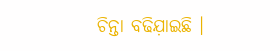ଚିନ୍ତା ବଢିଯ଼ାଇଛି ।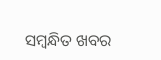ସମ୍ବନ୍ଧିତ ଖବର